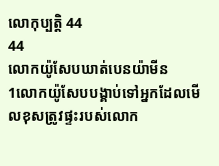លោកុប្បត្តិ 44
44
លោកយ៉ូសែបឃាត់បេនយ៉ាមីន
1លោកយ៉ូសែបបង្គាប់ទៅអ្នកដែលមើលខុសត្រូវផ្ទះរបស់លោក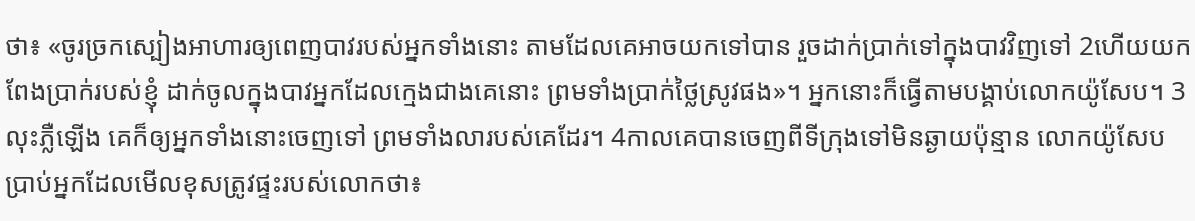ថា៖ «ចូរច្រកស្បៀងអាហារឲ្យពេញបាវរបស់អ្នកទាំងនោះ តាមដែលគេអាចយកទៅបាន រួចដាក់ប្រាក់ទៅក្នុងបាវវិញទៅ 2ហើយយកពែងប្រាក់របស់ខ្ញុំ ដាក់ចូលក្នុងបាវអ្នកដែលក្មេងជាងគេនោះ ព្រមទាំងប្រាក់ថ្លៃស្រូវផង»។ អ្នកនោះក៏ធ្វើតាមបង្គាប់លោកយ៉ូសែប។ 3លុះភ្លឺឡើង គេក៏ឲ្យអ្នកទាំងនោះចេញទៅ ព្រមទាំងលារបស់គេដែរ។ 4កាលគេបានចេញពីទីក្រុងទៅមិនឆ្ងាយប៉ុន្មាន លោកយ៉ូសែបប្រាប់អ្នកដែលមើលខុសត្រូវផ្ទះរបស់លោកថា៖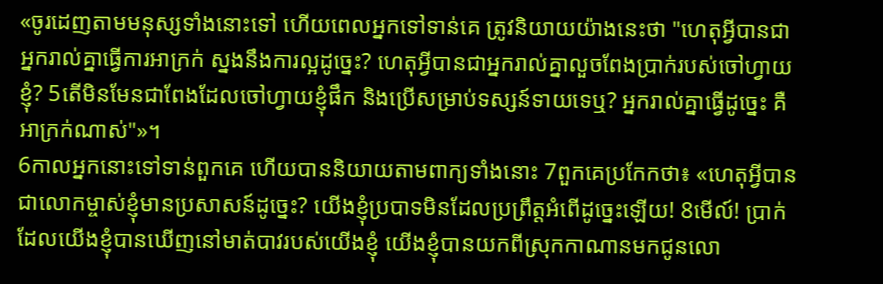«ចូរដេញតាមមនុស្សទាំងនោះទៅ ហើយពេលអ្នកទៅទាន់គេ ត្រូវនិយាយយ៉ាងនេះថា "ហេតុអ្វីបានជាអ្នករាល់គ្នាធ្វើការអាក្រក់ ស្នងនឹងការល្អដូច្នេះ? ហេតុអ្វីបានជាអ្នករាល់គ្នាលួចពែងប្រាក់របស់ចៅហ្វាយខ្ញុំ? 5តើមិនមែនជាពែងដែលចៅហ្វាយខ្ញុំផឹក និងប្រើសម្រាប់ទស្សន៍ទាយទេឬ? អ្នករាល់គ្នាធ្វើដូច្នេះ គឺអាក្រក់ណាស់"»។
6កាលអ្នកនោះទៅទាន់ពួកគេ ហើយបាននិយាយតាមពាក្យទាំងនោះ 7ពួកគេប្រកែកថា៖ «ហេតុអ្វីបានជាលោកម្ចាស់ខ្ញុំមានប្រសាសន៍ដូច្នេះ? យើងខ្ញុំប្របាទមិនដែលប្រព្រឹត្តអំពើដូច្នេះឡើយ! 8មើល៍! ប្រាក់ដែលយើងខ្ញុំបានឃើញនៅមាត់បាវរបស់យើងខ្ញុំ យើងខ្ញុំបានយកពីស្រុកកាណានមកជូនលោ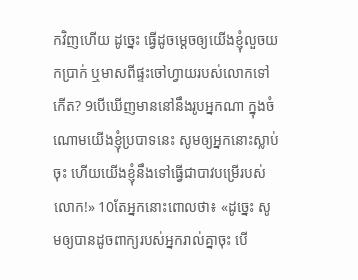កវិញហើយ ដូច្នេះ ធ្វើដូចម្ដេចឲ្យយើងខ្ញុំលួចយកប្រាក់ ឬមាសពីផ្ទះចៅហ្វាយរបស់លោកទៅកើត? 9បើឃើញមាននៅនឹងរូបអ្នកណា ក្នុងចំណោមយើងខ្ញុំប្របាទនេះ សូមឲ្យអ្នកនោះស្លាប់ចុះ ហើយយើងខ្ញុំនឹងទៅធ្វើជាបាវបម្រើរបស់លោក!» 10តែអ្នកនោះពោលថា៖ «ដូច្នេះ សូមឲ្យបានដូចពាក្យរបស់អ្នករាល់គ្នាចុះ បើ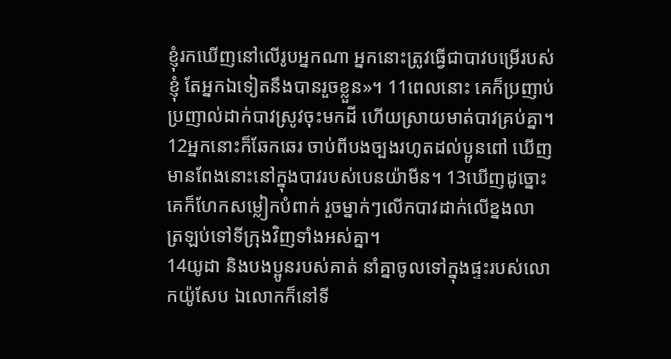ខ្ញុំរកឃើញនៅលើរូបអ្នកណា អ្នកនោះត្រូវធ្វើជាបាវបម្រើរបស់ខ្ញុំ តែអ្នកឯទៀតនឹងបានរួចខ្លួន»។ 11ពេលនោះ គេក៏ប្រញាប់ប្រញាល់ដាក់បាវស្រូវចុះមកដី ហើយស្រាយមាត់បាវគ្រប់គ្នា។ 12អ្នកនោះក៏ឆែកឆេរ ចាប់ពីបងច្បងរហូតដល់ប្អូនពៅ ឃើញមានពែងនោះនៅក្នុងបាវរបស់បេនយ៉ាមីន។ 13ឃើញដូច្នោះ គេក៏ហែកសម្លៀកបំពាក់ រួចម្នាក់ៗលើកបាវដាក់លើខ្នងលា ត្រឡប់ទៅទីក្រុងវិញទាំងអស់គ្នា។
14យូដា និងបងប្អូនរបស់គាត់ នាំគ្នាចូលទៅក្នុងផ្ទះរបស់លោកយ៉ូសែប ឯលោកក៏នៅទី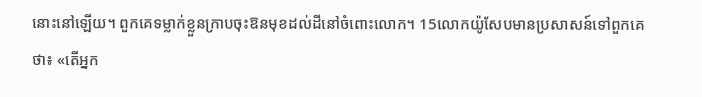នោះនៅឡើយ។ ពួកគេទម្លាក់ខ្លួនក្រាបចុះឱនមុខដល់ដីនៅចំពោះលោក។ 15លោកយ៉ូសែបមានប្រសាសន៍ទៅពួកគេថា៖ «តើអ្នក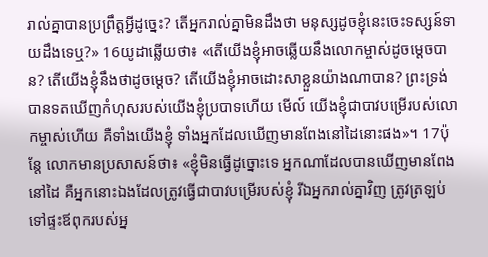រាល់គ្នាបានប្រព្រឹត្តអ្វីដូច្នេះ? តើអ្នករាល់គ្នាមិនដឹងថា មនុស្សដូចខ្ញុំនេះចេះទស្សន៍ទាយដឹងទេឬ?» 16យូដាឆ្លើយថា៖ «តើយើងខ្ញុំអាចឆ្លើយនឹងលោកម្ចាស់ដូចម្តេចបាន? តើយើងខ្ញុំនឹងថាដូចម្ដេច? តើយើងខ្ញុំអាចដោះសាខ្លួនយ៉ាងណាបាន? ព្រះទ្រង់បានទតឃើញកំហុសរបស់យើងខ្ញុំប្របាទហើយ មើល៍ យើងខ្ញុំជាបាវបម្រើរបស់លោកម្ចាស់ហើយ គឺទាំងយើងខ្ញុំ ទាំងអ្នកដែលឃើញមានពែងនៅដៃនោះផង»។ 17ប៉ុន្ដែ លោកមានប្រសាសន៍ថា៖ «ខ្ញុំមិនធ្វើដូច្នោះទេ អ្នកណាដែលបានឃើញមានពែងនៅដៃ គឺអ្នកនោះឯងដែលត្រូវធ្វើជាបាវបម្រើរបស់ខ្ញុំ រីឯអ្នករាល់គ្នាវិញ ត្រូវត្រឡប់ទៅផ្ទះឪពុករបស់អ្ន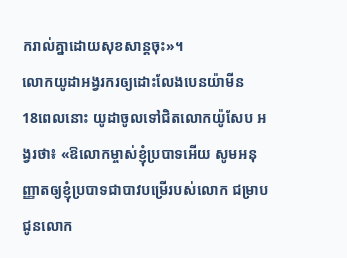ករាល់គ្នាដោយសុខសាន្តចុះ»។
លោកយូដាអង្វរករឲ្យដោះលែងបេនយ៉ាមីន
18ពេលនោះ យូដាចូលទៅជិតលោកយ៉ូសែប អង្វរថា៖ «ឱលោកម្ចាស់ខ្ញុំប្របាទអើយ សូមអនុញ្ញាតឲ្យខ្ញុំប្របាទជាបាវបម្រើរបស់លោក ជម្រាបជូនលោក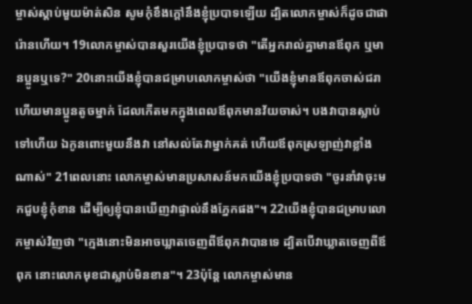ម្ចាស់ស្តាប់មួយម៉ាត់សិន សូមកុំខឹងក្តៅនឹងខ្ញុំប្របាទឡើយ ដ្បិតលោកម្ចាស់ក៏ដូចជាផារ៉ោនហើយ។ 19លោកម្ចាស់បានសួរយើងខ្ញុំប្របាទថា "តើអ្នករាល់គ្នាមានឪពុក ឬមានប្អូនឬទេ?" 20នោះយើងខ្ញុំបានជម្រាបលោកម្ចាស់ថា "យើងខ្ញុំមានឪពុកចាស់ជរា ហើយមានប្អូនតូចម្នាក់ ដែលកើតមកក្នុងពេលឪពុកមានវ័យចាស់។ បងវាបានស្លាប់ទៅហើយ ឯកូនពោះមួយនឹងវា នៅសល់តែវាម្នាក់គត់ ហើយឪពុកស្រឡាញ់វាខ្លាំងណាស់" 21ពេលនោះ លោកម្ចាស់មានប្រសាសន៍មកយើងខ្ញុំប្របាទថា "ចូរនាំវាចុះមកជួបខ្ញុំកុំខាន ដើម្បីឲ្យខ្ញុំបានឃើញវាផ្ទាល់នឹងភ្នែកផង"។ 22យើងខ្ញុំបានជម្រាបលោកម្ចាស់វិញថា "ក្មេងនោះមិនអាចឃ្លាតចេញពីឪពុកវាបានទេ ដ្បិតបើវាឃ្លាតចេញពីឪពុក នោះលោកមុខជាស្លាប់មិនខាន"។ 23ប៉ុន្ដែ លោកម្ចាស់មាន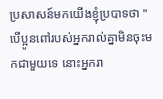ប្រសាសន៍មកយើងខ្ញុំប្របាទថា "បើប្អូនពៅរបស់អ្នករាល់គ្នាមិនចុះមកជាមួយទេ នោះអ្នករា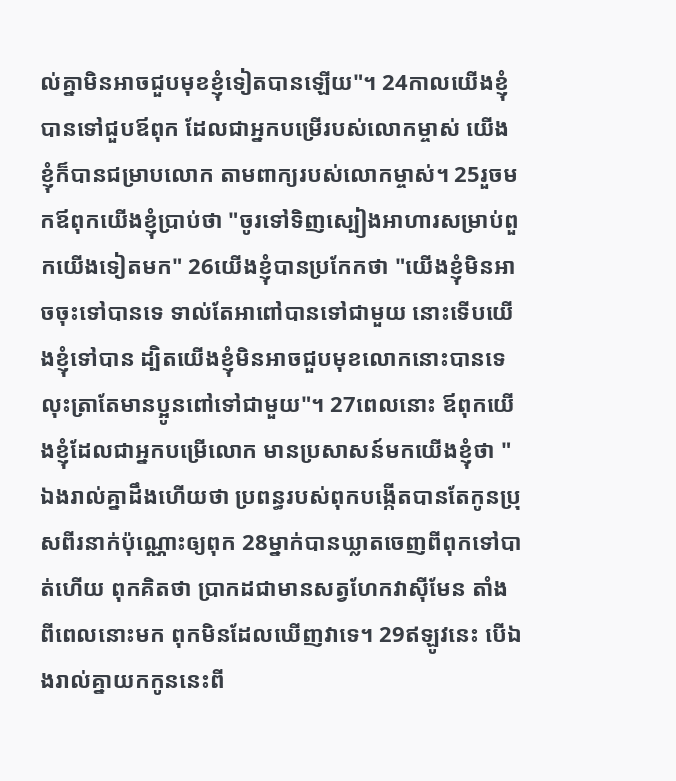ល់គ្នាមិនអាចជួបមុខខ្ញុំទៀតបានឡើយ"។ 24កាលយើងខ្ញុំបានទៅជួបឪពុក ដែលជាអ្នកបម្រើរបស់លោកម្ចាស់ យើងខ្ញុំក៏បានជម្រាបលោក តាមពាក្យរបស់លោកម្ចាស់។ 25រួចមកឪពុកយើងខ្ញុំប្រាប់ថា "ចូរទៅទិញស្បៀងអាហារសម្រាប់ពួកយើងទៀតមក" 26យើងខ្ញុំបានប្រកែកថា "យើងខ្ញុំមិនអាចចុះទៅបានទេ ទាល់តែអាពៅបានទៅជាមួយ នោះទើបយើងខ្ញុំទៅបាន ដ្បិតយើងខ្ញុំមិនអាចជួបមុខលោកនោះបានទេ លុះត្រាតែមានប្អូនពៅទៅជាមួយ"។ 27ពេលនោះ ឪពុកយើងខ្ញុំដែលជាអ្នកបម្រើលោក មានប្រសាសន៍មកយើងខ្ញុំថា "ឯងរាល់គ្នាដឹងហើយថា ប្រពន្ធរបស់ពុកបង្កើតបានតែកូនប្រុសពីរនាក់ប៉ុណ្ណោះឲ្យពុក 28ម្នាក់បានឃ្លាតចេញពីពុកទៅបាត់ហើយ ពុកគិតថា ប្រាកដជាមានសត្វហែកវាស៊ីមែន តាំងពីពេលនោះមក ពុកមិនដែលឃើញវាទេ។ 29ឥឡូវនេះ បើឯងរាល់គ្នាយកកូននេះពី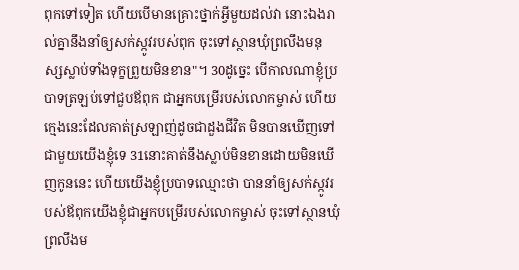ពុកទៅទៀត ហើយបើមានគ្រោះថ្នាក់អ្វីមួយដល់វា នោះឯងរាល់គ្នានឹងនាំឲ្យសក់ស្កូវរបស់ពុក ចុះទៅស្ថានឃុំព្រលឹងមនុស្សស្លាប់ទាំងទុក្ខព្រួយមិនខាន"។ 30ដូច្នេះ បើកាលណាខ្ញុំប្របាទត្រឡប់ទៅជួបឪពុក ជាអ្នកបម្រើរបស់លោកម្ចាស់ ហើយក្មេងនេះដែលគាត់ស្រឡាញ់ដូចជាដួងជីវិត មិនបានឃើញទៅជាមួយយើងខ្ញុំទេ 31នោះគាត់នឹងស្លាប់មិនខានដោយមិនឃើញកូននេះ ហើយយើងខ្ញុំប្របាទឈ្មោះថា បាននាំឲ្យសក់ស្កូវរបស់ឪពុកយើងខ្ញុំជាអ្នកបម្រើរបស់លោកម្ចាស់ ចុះទៅស្ថានឃុំព្រលឹងម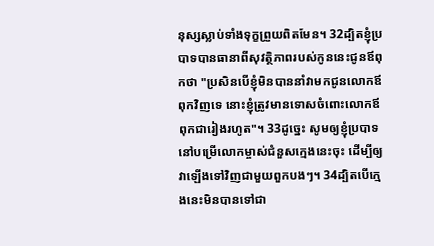នុស្សស្លាប់ទាំងទុក្ខព្រួយពិតមែន។ 32ដ្បិតខ្ញុំប្របាទបានធានាពីសុវត្ថិភាពរបស់កូននេះជូនឪពុកថា "ប្រសិនបើខ្ញុំមិនបាននាំវាមកជូនលោកឪពុកវិញទេ នោះខ្ញុំត្រូវមានទោសចំពោះលោកឪពុកជារៀងរហូត"។ 33ដូច្នេះ សូមឲ្យខ្ញុំប្របាទនៅបម្រើលោកម្ចាស់ជំនួសក្មេងនេះចុះ ដើម្បីឲ្យវាឡើងទៅវិញជាមួយពួកបងៗ។ 34ដ្បិតបើក្មេងនេះមិនបានទៅជា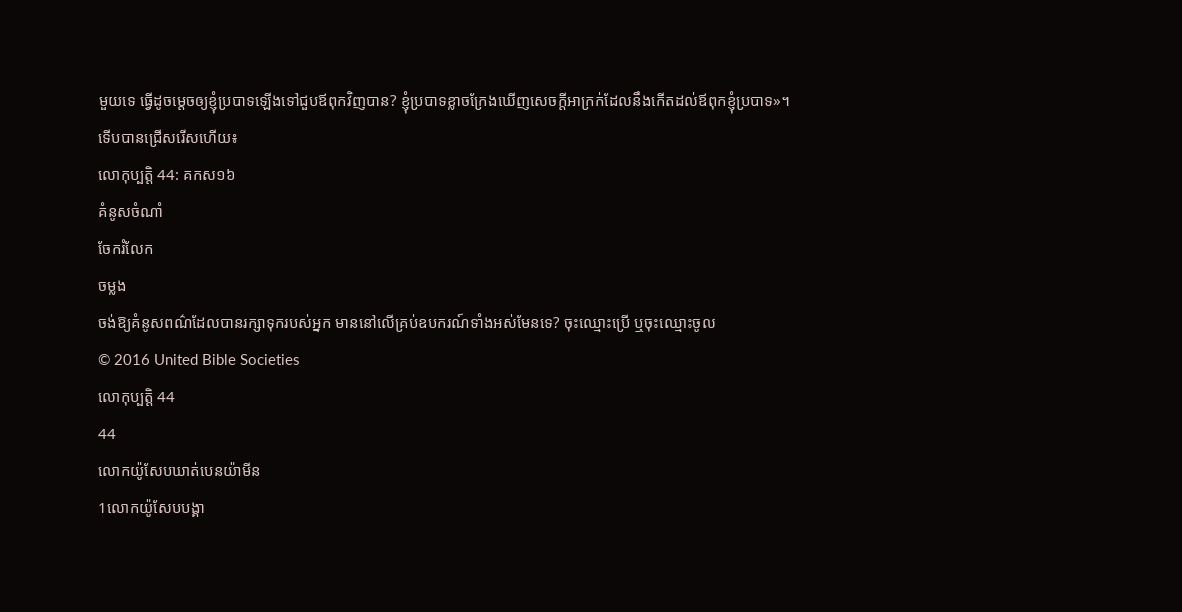មួយទេ ធ្វើដូចម្តេចឲ្យខ្ញុំប្របាទឡើងទៅជួបឪពុកវិញបាន? ខ្ញុំប្របាទខ្លាចក្រែងឃើញសេចក្ដីអាក្រក់ដែលនឹងកើតដល់ឪពុកខ្ញុំប្របាទ»។
ទើបបានជ្រើសរើសហើយ៖
លោកុប្បត្តិ 44: គកស១៦
គំនូសចំណាំ
ចែករំលែក
ចម្លង
ចង់ឱ្យគំនូសពណ៌ដែលបានរក្សាទុករបស់អ្នក មាននៅលើគ្រប់ឧបករណ៍ទាំងអស់មែនទេ? ចុះឈ្មោះប្រើ ឬចុះឈ្មោះចូល
© 2016 United Bible Societies
លោកុប្បត្តិ 44
44
លោកយ៉ូសែបឃាត់បេនយ៉ាមីន
1លោកយ៉ូសែបបង្គា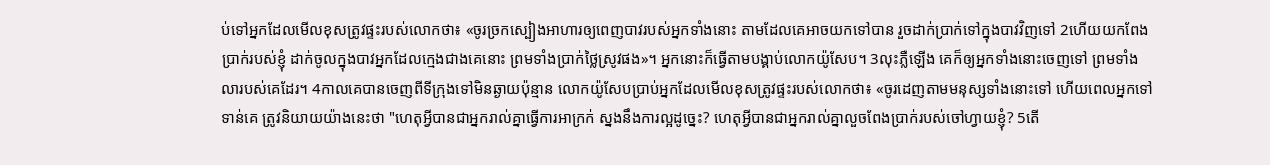ប់ទៅអ្នកដែលមើលខុសត្រូវផ្ទះរបស់លោកថា៖ «ចូរច្រកស្បៀងអាហារឲ្យពេញបាវរបស់អ្នកទាំងនោះ តាមដែលគេអាចយកទៅបាន រួចដាក់ប្រាក់ទៅក្នុងបាវវិញទៅ 2ហើយយកពែងប្រាក់របស់ខ្ញុំ ដាក់ចូលក្នុងបាវអ្នកដែលក្មេងជាងគេនោះ ព្រមទាំងប្រាក់ថ្លៃស្រូវផង»។ អ្នកនោះក៏ធ្វើតាមបង្គាប់លោកយ៉ូសែប។ 3លុះភ្លឺឡើង គេក៏ឲ្យអ្នកទាំងនោះចេញទៅ ព្រមទាំងលារបស់គេដែរ។ 4កាលគេបានចេញពីទីក្រុងទៅមិនឆ្ងាយប៉ុន្មាន លោកយ៉ូសែបប្រាប់អ្នកដែលមើលខុសត្រូវផ្ទះរបស់លោកថា៖ «ចូរដេញតាមមនុស្សទាំងនោះទៅ ហើយពេលអ្នកទៅទាន់គេ ត្រូវនិយាយយ៉ាងនេះថា "ហេតុអ្វីបានជាអ្នករាល់គ្នាធ្វើការអាក្រក់ ស្នងនឹងការល្អដូច្នេះ? ហេតុអ្វីបានជាអ្នករាល់គ្នាលួចពែងប្រាក់របស់ចៅហ្វាយខ្ញុំ? 5តើ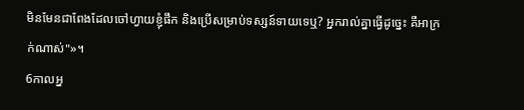មិនមែនជាពែងដែលចៅហ្វាយខ្ញុំផឹក និងប្រើសម្រាប់ទស្សន៍ទាយទេឬ? អ្នករាល់គ្នាធ្វើដូច្នេះ គឺអាក្រក់ណាស់"»។
6កាលអ្ន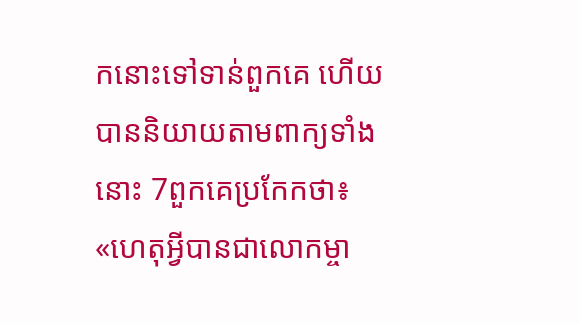កនោះទៅទាន់ពួកគេ ហើយបាននិយាយតាមពាក្យទាំងនោះ 7ពួកគេប្រកែកថា៖ «ហេតុអ្វីបានជាលោកម្ចា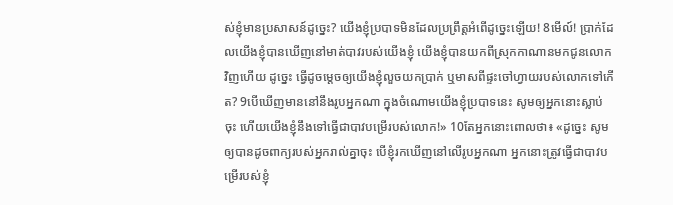ស់ខ្ញុំមានប្រសាសន៍ដូច្នេះ? យើងខ្ញុំប្របាទមិនដែលប្រព្រឹត្តអំពើដូច្នេះឡើយ! 8មើល៍! ប្រាក់ដែលយើងខ្ញុំបានឃើញនៅមាត់បាវរបស់យើងខ្ញុំ យើងខ្ញុំបានយកពីស្រុកកាណានមកជូនលោកវិញហើយ ដូច្នេះ ធ្វើដូចម្ដេចឲ្យយើងខ្ញុំលួចយកប្រាក់ ឬមាសពីផ្ទះចៅហ្វាយរបស់លោកទៅកើត? 9បើឃើញមាននៅនឹងរូបអ្នកណា ក្នុងចំណោមយើងខ្ញុំប្របាទនេះ សូមឲ្យអ្នកនោះស្លាប់ចុះ ហើយយើងខ្ញុំនឹងទៅធ្វើជាបាវបម្រើរបស់លោក!» 10តែអ្នកនោះពោលថា៖ «ដូច្នេះ សូមឲ្យបានដូចពាក្យរបស់អ្នករាល់គ្នាចុះ បើខ្ញុំរកឃើញនៅលើរូបអ្នកណា អ្នកនោះត្រូវធ្វើជាបាវបម្រើរបស់ខ្ញុំ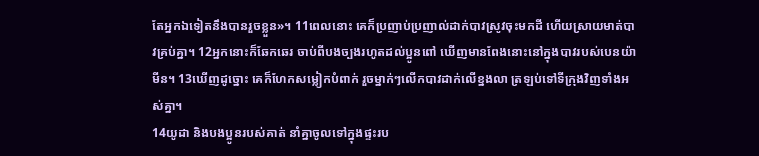តែអ្នកឯទៀតនឹងបានរួចខ្លួន»។ 11ពេលនោះ គេក៏ប្រញាប់ប្រញាល់ដាក់បាវស្រូវចុះមកដី ហើយស្រាយមាត់បាវគ្រប់គ្នា។ 12អ្នកនោះក៏ឆែកឆេរ ចាប់ពីបងច្បងរហូតដល់ប្អូនពៅ ឃើញមានពែងនោះនៅក្នុងបាវរបស់បេនយ៉ាមីន។ 13ឃើញដូច្នោះ គេក៏ហែកសម្លៀកបំពាក់ រួចម្នាក់ៗលើកបាវដាក់លើខ្នងលា ត្រឡប់ទៅទីក្រុងវិញទាំងអស់គ្នា។
14យូដា និងបងប្អូនរបស់គាត់ នាំគ្នាចូលទៅក្នុងផ្ទះរប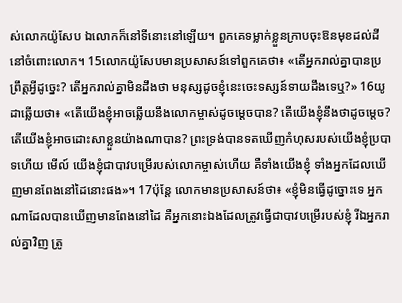ស់លោកយ៉ូសែប ឯលោកក៏នៅទីនោះនៅឡើយ។ ពួកគេទម្លាក់ខ្លួនក្រាបចុះឱនមុខដល់ដីនៅចំពោះលោក។ 15លោកយ៉ូសែបមានប្រសាសន៍ទៅពួកគេថា៖ «តើអ្នករាល់គ្នាបានប្រព្រឹត្តអ្វីដូច្នេះ? តើអ្នករាល់គ្នាមិនដឹងថា មនុស្សដូចខ្ញុំនេះចេះទស្សន៍ទាយដឹងទេឬ?» 16យូដាឆ្លើយថា៖ «តើយើងខ្ញុំអាចឆ្លើយនឹងលោកម្ចាស់ដូចម្តេចបាន? តើយើងខ្ញុំនឹងថាដូចម្ដេច? តើយើងខ្ញុំអាចដោះសាខ្លួនយ៉ាងណាបាន? ព្រះទ្រង់បានទតឃើញកំហុសរបស់យើងខ្ញុំប្របាទហើយ មើល៍ យើងខ្ញុំជាបាវបម្រើរបស់លោកម្ចាស់ហើយ គឺទាំងយើងខ្ញុំ ទាំងអ្នកដែលឃើញមានពែងនៅដៃនោះផង»។ 17ប៉ុន្ដែ លោកមានប្រសាសន៍ថា៖ «ខ្ញុំមិនធ្វើដូច្នោះទេ អ្នកណាដែលបានឃើញមានពែងនៅដៃ គឺអ្នកនោះឯងដែលត្រូវធ្វើជាបាវបម្រើរបស់ខ្ញុំ រីឯអ្នករាល់គ្នាវិញ ត្រូ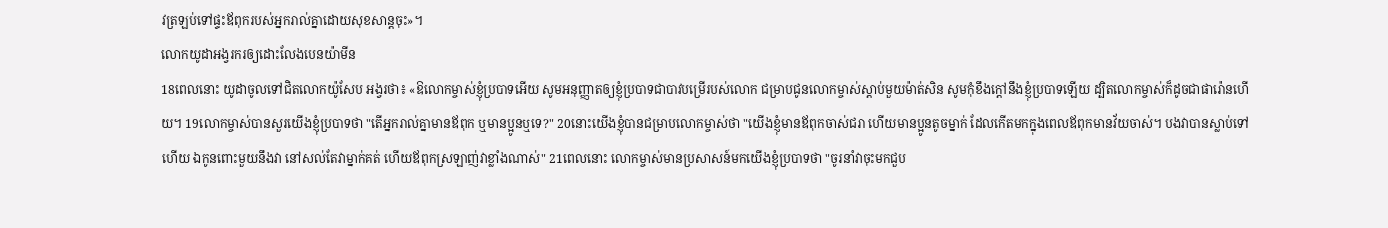វត្រឡប់ទៅផ្ទះឪពុករបស់អ្នករាល់គ្នាដោយសុខសាន្តចុះ»។
លោកយូដាអង្វរករឲ្យដោះលែងបេនយ៉ាមីន
18ពេលនោះ យូដាចូលទៅជិតលោកយ៉ូសែប អង្វរថា៖ «ឱលោកម្ចាស់ខ្ញុំប្របាទអើយ សូមអនុញ្ញាតឲ្យខ្ញុំប្របាទជាបាវបម្រើរបស់លោក ជម្រាបជូនលោកម្ចាស់ស្តាប់មួយម៉ាត់សិន សូមកុំខឹងក្តៅនឹងខ្ញុំប្របាទឡើយ ដ្បិតលោកម្ចាស់ក៏ដូចជាផារ៉ោនហើយ។ 19លោកម្ចាស់បានសួរយើងខ្ញុំប្របាទថា "តើអ្នករាល់គ្នាមានឪពុក ឬមានប្អូនឬទេ?" 20នោះយើងខ្ញុំបានជម្រាបលោកម្ចាស់ថា "យើងខ្ញុំមានឪពុកចាស់ជរា ហើយមានប្អូនតូចម្នាក់ ដែលកើតមកក្នុងពេលឪពុកមានវ័យចាស់។ បងវាបានស្លាប់ទៅហើយ ឯកូនពោះមួយនឹងវា នៅសល់តែវាម្នាក់គត់ ហើយឪពុកស្រឡាញ់វាខ្លាំងណាស់" 21ពេលនោះ លោកម្ចាស់មានប្រសាសន៍មកយើងខ្ញុំប្របាទថា "ចូរនាំវាចុះមកជួប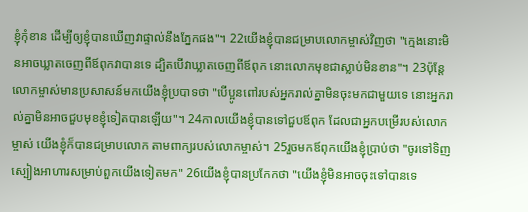ខ្ញុំកុំខាន ដើម្បីឲ្យខ្ញុំបានឃើញវាផ្ទាល់នឹងភ្នែកផង"។ 22យើងខ្ញុំបានជម្រាបលោកម្ចាស់វិញថា "ក្មេងនោះមិនអាចឃ្លាតចេញពីឪពុកវាបានទេ ដ្បិតបើវាឃ្លាតចេញពីឪពុក នោះលោកមុខជាស្លាប់មិនខាន"។ 23ប៉ុន្ដែ លោកម្ចាស់មានប្រសាសន៍មកយើងខ្ញុំប្របាទថា "បើប្អូនពៅរបស់អ្នករាល់គ្នាមិនចុះមកជាមួយទេ នោះអ្នករាល់គ្នាមិនអាចជួបមុខខ្ញុំទៀតបានឡើយ"។ 24កាលយើងខ្ញុំបានទៅជួបឪពុក ដែលជាអ្នកបម្រើរបស់លោកម្ចាស់ យើងខ្ញុំក៏បានជម្រាបលោក តាមពាក្យរបស់លោកម្ចាស់។ 25រួចមកឪពុកយើងខ្ញុំប្រាប់ថា "ចូរទៅទិញស្បៀងអាហារសម្រាប់ពួកយើងទៀតមក" 26យើងខ្ញុំបានប្រកែកថា "យើងខ្ញុំមិនអាចចុះទៅបានទេ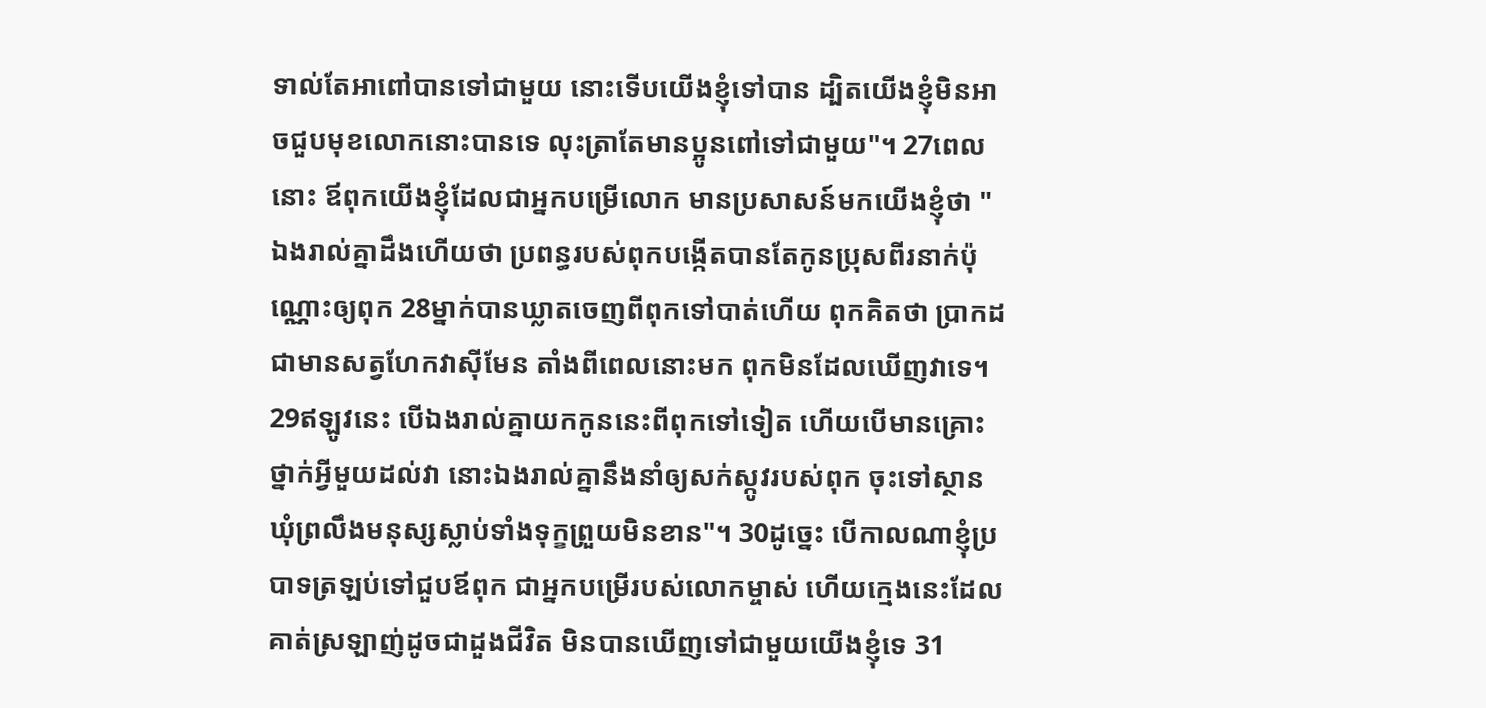ទាល់តែអាពៅបានទៅជាមួយ នោះទើបយើងខ្ញុំទៅបាន ដ្បិតយើងខ្ញុំមិនអាចជួបមុខលោកនោះបានទេ លុះត្រាតែមានប្អូនពៅទៅជាមួយ"។ 27ពេលនោះ ឪពុកយើងខ្ញុំដែលជាអ្នកបម្រើលោក មានប្រសាសន៍មកយើងខ្ញុំថា "ឯងរាល់គ្នាដឹងហើយថា ប្រពន្ធរបស់ពុកបង្កើតបានតែកូនប្រុសពីរនាក់ប៉ុណ្ណោះឲ្យពុក 28ម្នាក់បានឃ្លាតចេញពីពុកទៅបាត់ហើយ ពុកគិតថា ប្រាកដជាមានសត្វហែកវាស៊ីមែន តាំងពីពេលនោះមក ពុកមិនដែលឃើញវាទេ។ 29ឥឡូវនេះ បើឯងរាល់គ្នាយកកូននេះពីពុកទៅទៀត ហើយបើមានគ្រោះថ្នាក់អ្វីមួយដល់វា នោះឯងរាល់គ្នានឹងនាំឲ្យសក់ស្កូវរបស់ពុក ចុះទៅស្ថានឃុំព្រលឹងមនុស្សស្លាប់ទាំងទុក្ខព្រួយមិនខាន"។ 30ដូច្នេះ បើកាលណាខ្ញុំប្របាទត្រឡប់ទៅជួបឪពុក ជាអ្នកបម្រើរបស់លោកម្ចាស់ ហើយក្មេងនេះដែលគាត់ស្រឡាញ់ដូចជាដួងជីវិត មិនបានឃើញទៅជាមួយយើងខ្ញុំទេ 31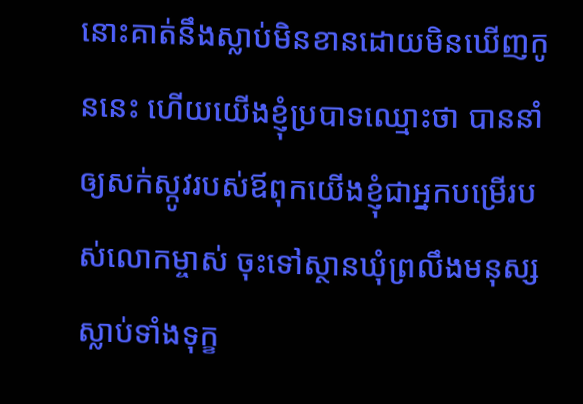នោះគាត់នឹងស្លាប់មិនខានដោយមិនឃើញកូននេះ ហើយយើងខ្ញុំប្របាទឈ្មោះថា បាននាំឲ្យសក់ស្កូវរបស់ឪពុកយើងខ្ញុំជាអ្នកបម្រើរបស់លោកម្ចាស់ ចុះទៅស្ថានឃុំព្រលឹងមនុស្សស្លាប់ទាំងទុក្ខ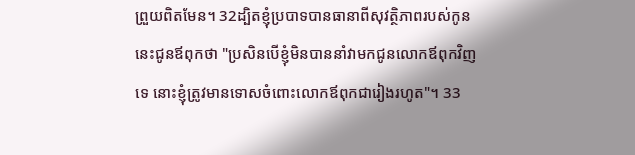ព្រួយពិតមែន។ 32ដ្បិតខ្ញុំប្របាទបានធានាពីសុវត្ថិភាពរបស់កូននេះជូនឪពុកថា "ប្រសិនបើខ្ញុំមិនបាននាំវាមកជូនលោកឪពុកវិញទេ នោះខ្ញុំត្រូវមានទោសចំពោះលោកឪពុកជារៀងរហូត"។ 33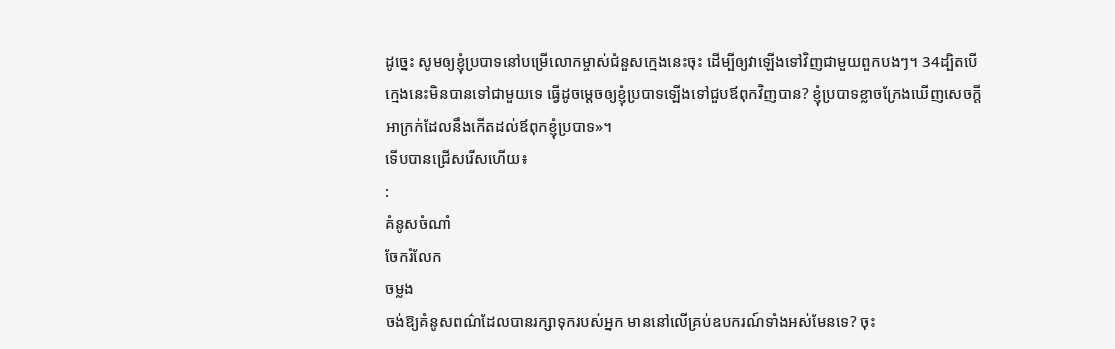ដូច្នេះ សូមឲ្យខ្ញុំប្របាទនៅបម្រើលោកម្ចាស់ជំនួសក្មេងនេះចុះ ដើម្បីឲ្យវាឡើងទៅវិញជាមួយពួកបងៗ។ 34ដ្បិតបើក្មេងនេះមិនបានទៅជាមួយទេ ធ្វើដូចម្តេចឲ្យខ្ញុំប្របាទឡើងទៅជួបឪពុកវិញបាន? ខ្ញុំប្របាទខ្លាចក្រែងឃើញសេចក្ដីអាក្រក់ដែលនឹងកើតដល់ឪពុកខ្ញុំប្របាទ»។
ទើបបានជ្រើសរើសហើយ៖
:
គំនូសចំណាំ
ចែករំលែក
ចម្លង
ចង់ឱ្យគំនូសពណ៌ដែលបានរក្សាទុករបស់អ្នក មាននៅលើគ្រប់ឧបករណ៍ទាំងអស់មែនទេ? ចុះ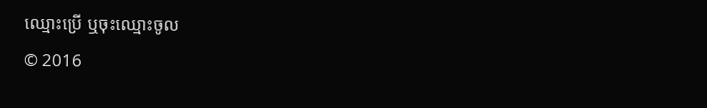ឈ្មោះប្រើ ឬចុះឈ្មោះចូល
© 2016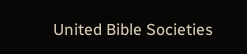United Bible Societies